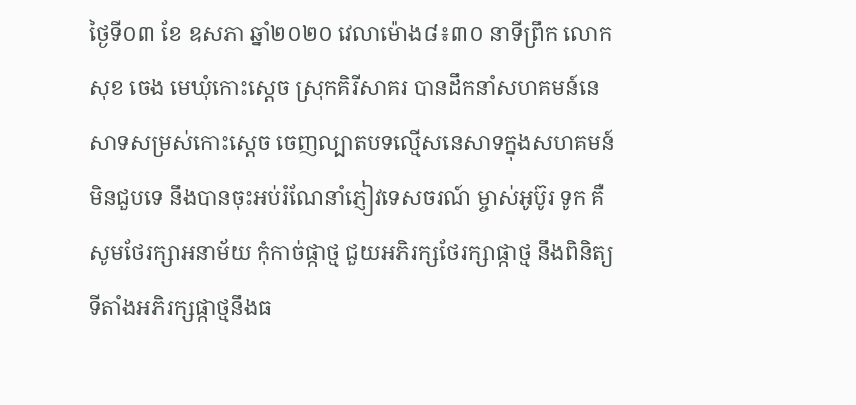ថ្ងៃទី០៣ ខែ ឧសភា ឆ្នាំ២០២០ វេលាម៉ោង៨៖៣០ នាទីព្រឹក លោក សុខ ចេង មេឃុំកោះស្ដេច ស្រុកគិរីសាគរ បានដឹកនាំសហគមន៍នេសាទសម្រស់កោះស្ដេច ចេញល្បាតបទល្មើសនេសាទក្នុងសហគមន៍ មិនជួបទេ នឹងបានចុះអប់រំណែនាំភ្ញៀវទេសចរណ៍ ម្ចាស់អូប៊ូរ ទូក គឺសូមថែរក្សាអនាម័យ កុំកាច់ផ្កាថ្ម ជួយអភិរក្សថែរក្សាផ្កាថ្ម នឹងពិនិត្យទីតាំងអភិរក្សផ្កាថ្មនឹងធ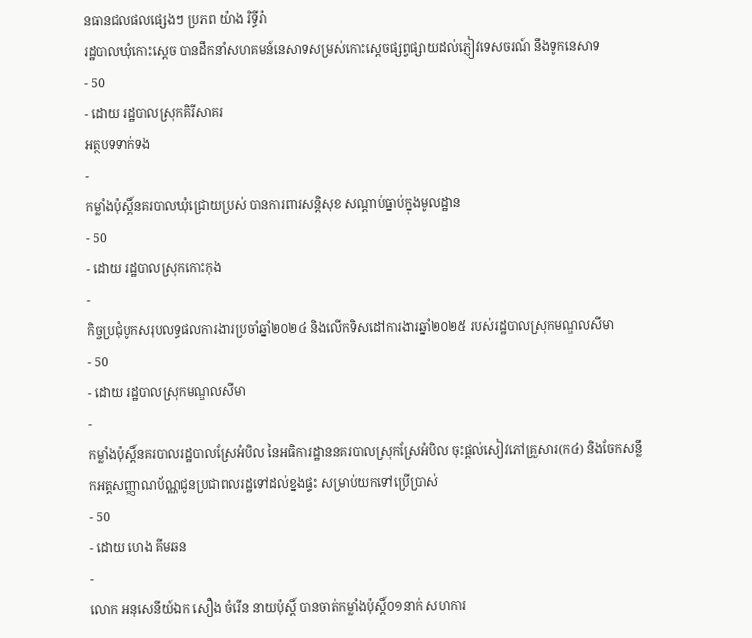នធានជលផលផ្សេងៗ ប្រភព យ៉ាង រិទ្ធីរ៉ា
រដ្ឋបាលឃុំកោះស្ដេច បានដឹកនាំសហគមន៍នេសាទសម្រស់កោះស្ដេចផ្សព្វផ្សាយដល់ភ្ញៀវទេសចរណ៍ នឹងទូកនេសាទ
- 50
- ដោយ រដ្ឋបាលស្រុកគិរីសាគរ
អត្ថបទទាក់ទង
-
កម្លាំងប៉ុស្តិ៍នគរបាលឃុំជ្រោយប្រស់ បានការពារសន្តិសុខ សណ្ដាប់ធ្នាប់ក្នុងមូលដ្ឋាន
- 50
- ដោយ រដ្ឋបាលស្រុកកោះកុង
-
កិច្ចប្រជុំបូកសរុបលទ្ធផលការងារប្រចាំឆ្នាំ២០២៤ និងលើកទិសដៅការងារឆ្នាំ២០២៥ របស់រដ្ឋបាលស្រុកមណ្ឌលសីមា
- 50
- ដោយ រដ្ឋបាលស្រុកមណ្ឌលសីមា
-
កម្លាំងប៉ុស្តិ៍នគរបាលរដ្ឋបាលស្រែអំបិល នៃអធិការដ្ឋាននគរបាលស្រុកស្រែអំបិល ចុះផ្តល់សៀវភៅគ្រួសារ(ក៤) និងចែកសន្លឹកអត្តសញ្ញាណប័ណ្ណជូនប្រជាពលរដ្ឋទៅដល់ខ្នងផ្ទះ សម្រាប់យកទៅប្រើប្រាស់
- 50
- ដោយ ហេង គីមឆន
-
លោក អនុសេនីយ៍ឯក សឿង ចំរេីន នាយប៉ុស្តិ៍ បានចាត់កម្លាំងប៉ុស្តិ៍០១នាក់ សហការ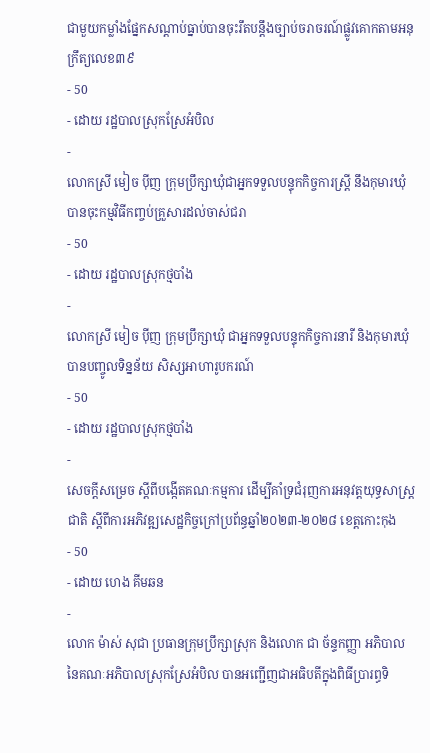ជាមួយកម្លាំងផ្នែកសណ្ដាប់ធ្នាប់បានចុះរឹតបន្តឹងច្បាប់ចរាចរណ៍ផ្លូវគោកតាមអនុក្រឹត្យលេខ៣៩
- 50
- ដោយ រដ្ឋបាលស្រុកស្រែអំបិល
-
លោកស្រី មៀច ប៉ីញ ក្រុមប្រឹក្សាឃុំជាអ្នកទទួលបន្ទុកកិច្ចការស្ត្រី នឹងកុមារឃុំ បានចុះកម្មវិធីកញ្ចប់គ្រួសារដល់ចាស់ជរា
- 50
- ដោយ រដ្ឋបាលស្រុកថ្មបាំង
-
លោកស្រី មៀច ប៉ីញ ក្រុមប្រឹក្សាឃុំ ជាអ្នកទទួលបន្ទុកកិច្ចការនារី និងកុមារឃុំ បានបញ្ចូលទិន្នន័យ សិស្សអាហារូបករណ៍
- 50
- ដោយ រដ្ឋបាលស្រុកថ្មបាំង
-
សេចក្តីសម្រេច ស្តីពីបង្កើតគណៈកម្មការ ដើម្បីគាំទ្រជំរុញការអនុវត្តយុទ្ធសាស្ត្រជាតិ ស្តីពីការអភិវឌ្ឍសេដ្ឋកិច្ចក្រៅប្រព័ន្ធឆ្នាំ២០២៣-២០២៨ ខេត្តកោះកុង
- 50
- ដោយ ហេង គីមឆន
-
លោក ម៉ាស់ សុជា ប្រធានក្រុមប្រឹក្សាស្រុក និងលោក ជា ច័ន្ទកញ្ញា អភិបាល នៃគណៈអភិបាលស្រុកស្រែអំបិល បានអញ្ជើញជាអធិបតីក្នុងពិធីប្រារព្ធទិ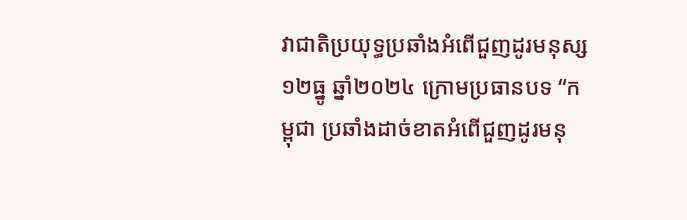វាជាតិប្រយុទ្ធប្រឆាំងអំពើជួញដូរមនុស្ស ១២ធ្នូ ឆ្នាំ២០២៤ ក្រោមប្រធានបទ “កម្ពុជា ប្រឆាំងដាច់ខាតអំពើជួញដូរមនុ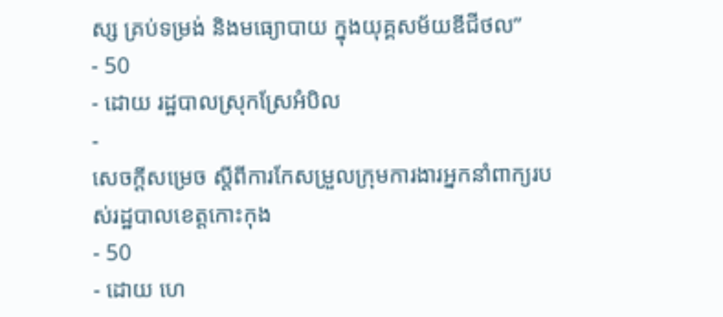ស្ស គ្រប់ទម្រង់ និងមធ្យោបាយ ក្នុងយុគ្គសម័យឌីជីថល”
- 50
- ដោយ រដ្ឋបាលស្រុកស្រែអំបិល
-
សេចក្តីសម្រេច ស្តីពីការកែសម្រួលក្រុមការងារអ្នកនាំពាក្យរបស់រដ្ឋបាលខេត្តកោះកុង
- 50
- ដោយ ហេ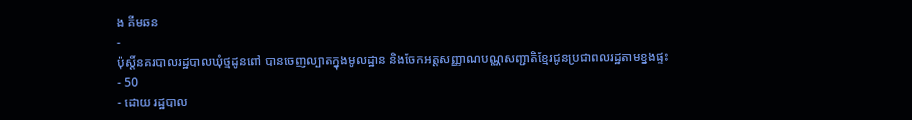ង គីមឆន
-
ប៉ុស្តិ៍នគរបាលរដ្ឋបាលឃុំថ្មដូនពៅ បានចេញល្បាតក្នុងមូលដ្ឋាន និងចែកអត្តសញ្ញាណបណ្ណសញ្ជាតិខ្មែរជូនប្រជាពលរដ្ឋតាមខ្នងផ្ទះ
- 50
- ដោយ រដ្ឋបាល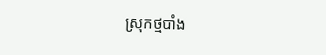ស្រុកថ្មបាំង